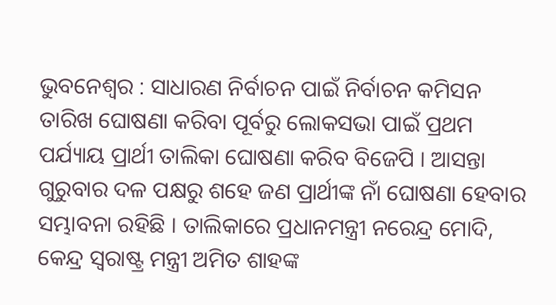ଭୁବନେଶ୍ୱର : ସାଧାରଣ ନିର୍ବାଚନ ପାଇଁ ନିର୍ବାଚନ କମିସନ ତାରିଖ ଘୋଷଣା କରିବା ପୂର୍ବରୁ ଲୋକସଭା ପାଇଁ ପ୍ରଥମ ପର୍ଯ୍ୟାୟ ପ୍ରାର୍ଥୀ ତାଲିକା ଘୋଷଣା କରିବ ବିଜେପି । ଆସନ୍ତା ଗୁରୁବାର ଦଳ ପକ୍ଷରୁ ଶହେ ଜଣ ପ୍ରାର୍ଥୀଙ୍କ ନାଁ ଘୋଷଣା ହେବାର ସମ୍ଭାବନା ରହିଛି । ତାଲିକାରେ ପ୍ରଧାନମନ୍ତ୍ରୀ ନରେନ୍ଦ୍ର ମୋଦି, କେନ୍ଦ୍ର ସ୍ବରାଷ୍ଟ୍ର ମନ୍ତ୍ରୀ ଅମିତ ଶାହଙ୍କ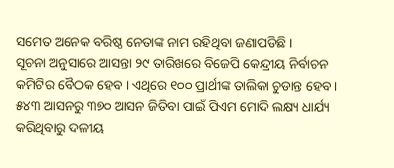ସମେତ ଅନେକ ବରିଷ୍ଠ ନେତାଙ୍କ ନାମ ରହିଥିବା ଜଣାପଡିଛି ।
ସୂଚନା ଅନୁସାରେ ଆସନ୍ତା ୨୯ ତାରିଖରେ ବିଜେପି କେନ୍ଦ୍ରୀୟ ନିର୍ବାଚନ କମିଟିର ବୈଠକ ହେବ । ଏଥିରେ ୧୦୦ ପ୍ରାର୍ଥୀଙ୍କ ତାଲିକା ଚୁଡାନ୍ତ ହେବ । ୫୪୩ ଆସନରୁ ୩୭୦ ଆସନ ଜିତିବା ପାଇଁ ପିଏମ ମୋଦି ଲକ୍ଷ୍ୟ ଧାର୍ଯ୍ୟ କରିଥିବାରୁ ଦଳୀୟ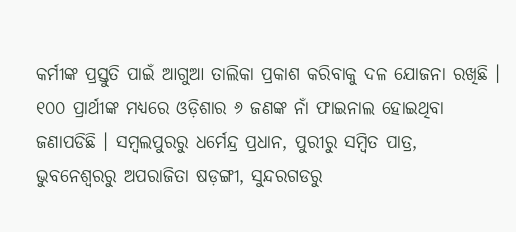କର୍ମୀଙ୍କ ପ୍ରସ୍ତୁତି ପାଇଁ ଆଗୁଆ ତାଲିକା ପ୍ରକାଶ କରିବାକୁ ଦଳ ଯୋଜନା ରଖିଛି । ୧୦୦ ପ୍ରାର୍ଥୀଙ୍କ ମଧ୍ୟରେ ଓଡ଼ିଶାର ୬ ଜଣଙ୍କ ନାଁ ଫାଇନାଲ ହୋଇଥିବା ଜଣାପଡିଛି । ସମ୍ବଲପୁରରୁ ଧର୍ମେନ୍ଦ୍ର ପ୍ରଧାନ, ପୁରୀରୁ ସମ୍ବିତ ପାତ୍ର, ଭୁବନେଶ୍ବରରୁ ଅପରାଜିତା ଷଡ଼ଙ୍ଗୀ, ସୁନ୍ଦରଗଡରୁ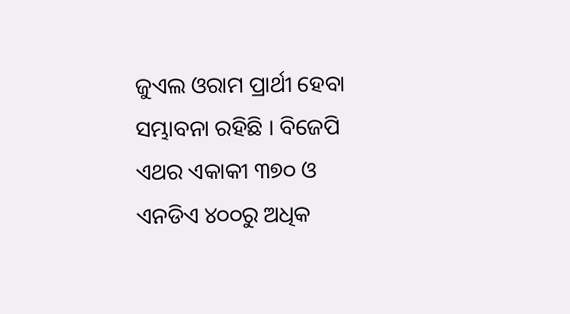ଜୁଏଲ ଓରାମ ପ୍ରାର୍ଥୀ ହେବା ସମ୍ଭାବନା ରହିଛି । ବିଜେପି ଏଥର ଏକାକୀ ୩୭୦ ଓ ଏନଡିଏ ୪୦୦ରୁ ଅଧିକ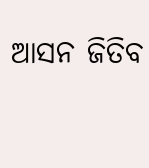ଆସନ ଜିତିବ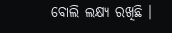ବୋଲି ଲକ୍ଷ୍ୟ ରଖିଛି ।